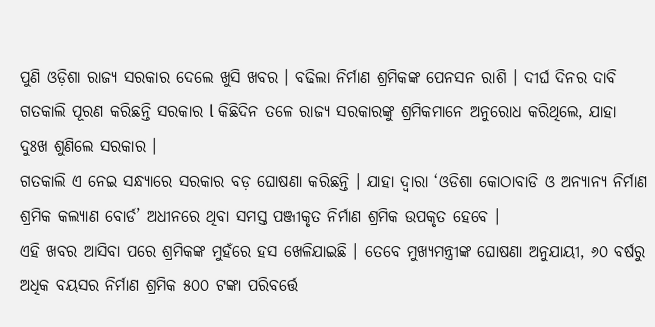ପୁଣି ଓଡ଼ିଶା ରାଜ୍ୟ ସରକାର ଦେଲେ ଖୁସି ଖବର । ବଢିଲା ନିର୍ମାଣ ଶ୍ରମିକଙ୍କ ପେନସନ ରାଶି । ଦୀର୍ଘ ଦିନର ଦାବି ଗତକାଲି ପୂରଣ କରିଛନ୍ତି ସରକାର l କିଛିଦିନ ତଳେ ରାଜ୍ୟ ସରକାରଙ୍କୁ ଶ୍ରମିକମାନେ ଅନୁରୋଧ କରିଥିଲେ, ଯାହା ଦୁଃଖ ଶୁଣିଲେ ସରକାର ।
ଗତକାଲି ଏ ନେଇ ସନ୍ଧ୍ୟାରେ ସରକାର ବଡ଼ ଘୋଷଣା କରିଛନ୍ତି । ଯାହା ଦ୍ୱାରା ‘ଓଡିଶା କୋଠାବାଡି ଓ ଅନ୍ୟାନ୍ୟ ନିର୍ମାଣ ଶ୍ରମିକ କଲ୍ୟାଣ ବୋର୍ଡ’ ଅଧୀନରେ ଥିବା ସମସ୍ତ ପଞ୍ଜୀକୃତ ନିର୍ମାଣ ଶ୍ରମିକ ଉପକୃତ ହେବେ ।
ଏହି ଖବର ଆସିବା ପରେ ଶ୍ରମିକଙ୍କ ମୁହଁରେ ହସ ଖେଳିଯାଇଛି । ତେବେ ମୁଖ୍ୟମନ୍ତ୍ରୀଙ୍କ ଘୋଷଣା ଅନୁଯାୟୀ, ୬୦ ବର୍ଷରୁ ଅଧିକ ବୟସର ନିର୍ମାଣ ଶ୍ରମିକ ୫୦୦ ଟଙ୍କା ପରିବର୍ତ୍ତେ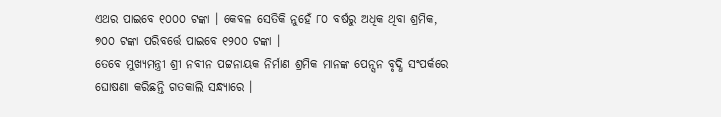ଏଥର ପାଇବେ ୧୦୦୦ ଟଙ୍କା । କେବଳ ସେତିକି ନୁହେଁ ୮୦ ବର୍ଷରୁ ଅଧିକ ଥିବା ଶ୍ରମିକ, ୭୦୦ ଟଙ୍କା ପରିବର୍ତ୍ତେ ପାଇବେ ୧୨୦୦ ଟଙ୍କା ।
ତେବେ ମୁଖ୍ୟମନ୍ତ୍ରୀ ଶ୍ରୀ ନବୀନ ପଟ୍ଟନାୟକ ନିର୍ମାଣ ଶ୍ରମିକ ମାନଙ୍କ ପେନ୍ସନ ବୃଦ୍ଧି ସଂପର୍କରେ ଘୋଷଣା କରିଛନ୍ତି ଗତକାଲି ସନ୍ଧ୍ୟାରେ ।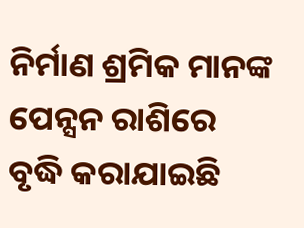ନିର୍ମାଣ ଶ୍ରମିକ ମାନଙ୍କ ପେନ୍ସନ ରାଶିରେ ବୃଦ୍ଧି କରାଯାଇଛି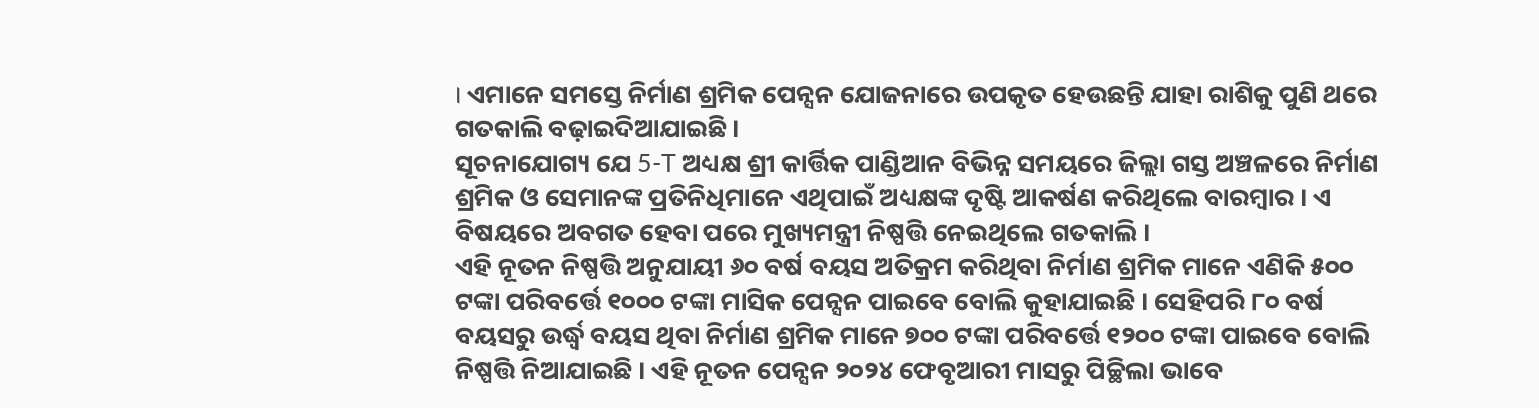। ଏମାନେ ସମସ୍ତେ ନିର୍ମାଣ ଶ୍ରମିକ ପେନ୍ସନ ଯୋଜନାରେ ଉପକୃତ ହେଉଛନ୍ତି ଯାହା ରାଶିକୁ ପୁଣି ଥରେ ଗତକାଲି ବଢ଼ାଇଦିଆଯାଇଛି ।
ସୂଚନାଯୋଗ୍ୟ ଯେ 5-T ଅଧ୍ୟକ୍ଷ ଶ୍ରୀ କାର୍ତ୍ତିକ ପାଣ୍ଡିଆନ ବିଭିନ୍ନ ସମୟରେ ଜିଲ୍ଲା ଗସ୍ତ ଅଞ୍ଚଳରେ ନିର୍ମାଣ ଶ୍ରମିକ ଓ ସେମାନଙ୍କ ପ୍ରତିନିଧିମାନେ ଏଥିପାଇଁ ଅଧ୍ୟକ୍ଷଙ୍କ ଦୃଷ୍ଟି ଆକର୍ଷଣ କରିଥିଲେ ବାରମ୍ବାର । ଏ ବିଷୟରେ ଅବଗତ ହେବା ପରେ ମୁଖ୍ୟମନ୍ତ୍ରୀ ନିଷ୍ପତ୍ତି ନେଇଥିଲେ ଗତକାଲି ।
ଏହି ନୂତନ ନିଷ୍ପତ୍ତି ଅନୁଯାୟୀ ୬୦ ବର୍ଷ ବୟସ ଅତିକ୍ରମ କରିଥିବା ନିର୍ମାଣ ଶ୍ରମିକ ମାନେ ଏଣିକି ୫୦୦ ଟଙ୍କା ପରିବର୍ତ୍ତେ ୧୦୦୦ ଟଙ୍କା ମାସିକ ପେନ୍ସନ ପାଇବେ ବୋଲି କୁହାଯାଇଛି । ସେହିପରି ୮୦ ବର୍ଷ ବୟସରୁ ଉର୍ଦ୍ଧ୍ବ ବୟସ ଥିବା ନିର୍ମାଣ ଶ୍ରମିକ ମାନେ ୭୦୦ ଟଙ୍କା ପରିବର୍ତ୍ତେ ୧୨୦୦ ଟଙ୍କା ପାଇବେ ବୋଲି ନିଷ୍ପତ୍ତି ନିଆଯାଇଛି । ଏହି ନୂତନ ପେନ୍ସନ ୨୦୨୪ ଫେବୃଆରୀ ମାସରୁ ପିଚ୍ଛିଲା ଭାବେ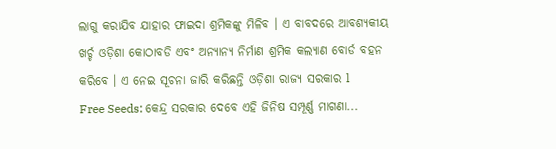ଲାଗୁ କରାଯିବ ଯାହାର ଫାଇଦା ଶ୍ରମିକଙ୍କୁ ମିଳିବ । ଏ ବାବଦରେ ଆବଶ୍ୟକୀୟ ଖର୍ଚ୍ଚ ଓଡ଼ିଶା କୋଠାବଡି ଏବଂ ଅନ୍ୟାନ୍ୟ ନିର୍ମାଣ ଶ୍ରମିକ କଲ୍ୟାଣ ବୋର୍ଡ ବହନ କରିବେ । ଏ ନେଇ ସୂଚନା ଜାରି କରିଛନ୍ତି ଓଡ଼ିଶା ରାଜ୍ୟ ସରକାର l
Free Seeds: କେନ୍ଦ୍ର ସରକାର ଦେବେ ଏହି ଜିନିଷ ସମ୍ପୂର୍ଣ୍ଣ ମାଗଣା...